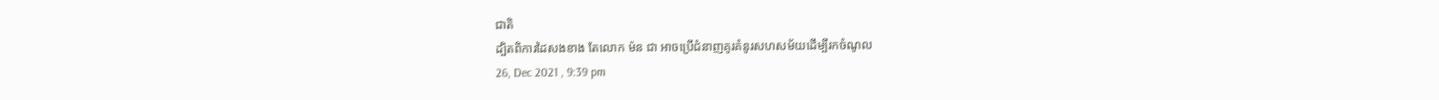ជាតិ
ដ្បិតពិការដៃសងខាង តែលោក ម៉ន ជា អាចប្រើជំនាញគូរគំនូរសហសម័យដើម្បីរកចំណូល
26, Dec 2021 , 9:39 pm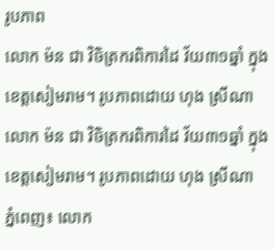រូបភាព
លោក ម៉ន ជា វិចិត្រករពិការដៃ វ័យ៣១ឆ្នាំ ក្នុងខេត្តសៀមរាម។ រូបភាពដោយ ហុង ស្រីណា
លោក ម៉ន ជា វិចិត្រករពិការដៃ វ័យ៣១ឆ្នាំ ក្នុងខេត្តសៀមរាម។ រូបភាពដោយ ហុង ស្រីណា
ភ្នំពេញ៖ លោក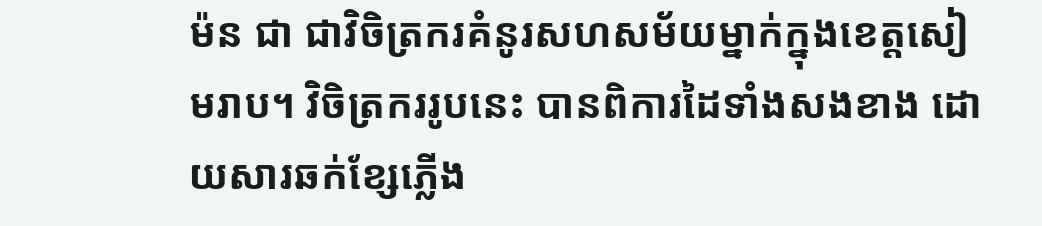ម៉ន ជា ជាវិចិត្រករគំនូរសហសម័យម្នាក់ក្នុងខេត្តសៀមរាប។ វិចិត្រកររូបនេះ បានពិការដៃទាំងសងខាង ដោយសារឆក់ខ្សែភ្លើង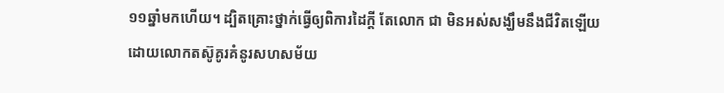១១ឆ្នាំមកហើយ។ ដ្បិតគ្រោះថ្នាក់ធ្វើឲ្យពិការដៃក្តី តែលោក ជា មិនអស់សង្ឃឹមនឹងជីវិតឡើយ ដោយលោកតស៊ូគូរគំនូរសហសម័យ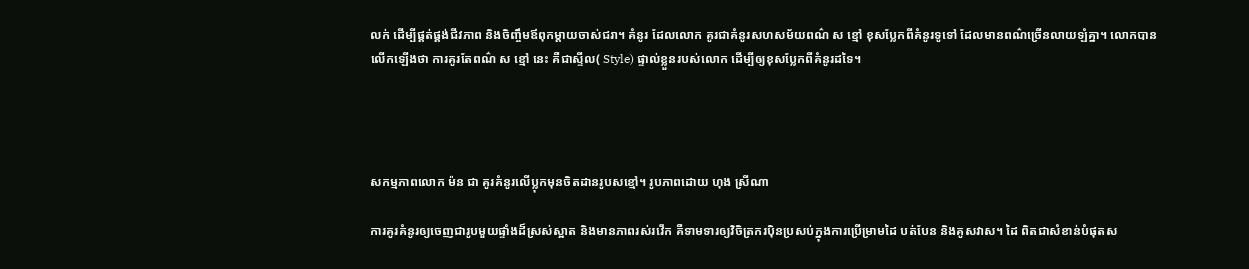លក់ ដើម្បីផ្គត់ផ្គង់ជីវភាព និងចិញ្ចឹមឪពុកម្តាយចាស់ជរា។ គំនូរ ដែលលោក គូរជាគំនូរសហសម័យពណ៌ ស ខ្មៅ ខុសប្លែកពីគំនូរទូទៅ ដែលមានពណ៌ច្រើនលាយឡំគ្នា។ លោកបានលើកឡើងថា ការគូរតែពណ៌ ស ខ្មៅ នេះ គឺជាស្ទីល( Style) ផ្ទាល់ខ្លួនរបស់លោក ដើម្បីឲ្យខុសប្លែកពីគំនូរដទៃ។




សកម្មភាពលោក ម៉ន ជា គូរគំនូរលើប្លុកមុនចិតដានរូបសខ្មៅ។ រូបភាពដោយ ហុង ស្រីណា

ការគូរគំនូរឲ្យចេញជារូបមួយផ្ទាំងដ៏ស្រស់ស្អាត និងមានភាពរស់រវើក គឺទាមទារឲ្យវិចិត្រករប៉ិនប្រសប់ក្នុងការប្រើម្រាមដៃ បត់បែន និងគូសវាស។ ដៃ ពិតជាសំខាន់បំផុតស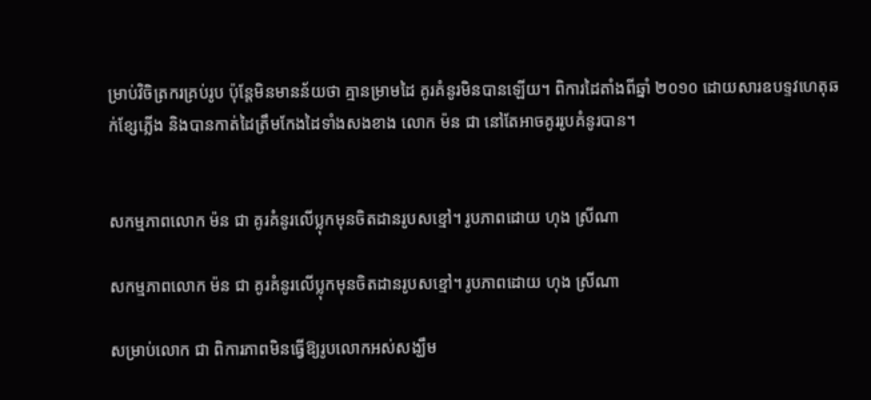ម្រាប់វិចិត្រករគ្រប់រូប ប៉ុន្តែមិនមានន័យថា គ្មានម្រាមដៃ គូរគំនូរមិនបានឡើយ។ ពិការដៃតាំងពីឆ្នាំ ២០១០ ដោយសារឧបទ្ទវហេតុឆក់ខ្សែភ្លើង និងបានកាត់ដៃត្រឹមកែងដៃទាំងសងខាង លោក ម៉ន ជា នៅតែអាចគូររូបគំនូរបាន។


សកម្មភាពលោក ម៉ន ជា គូរគំនូរលើប្លុកមុនចិតដានរូបសខ្មៅ។ រូបភាពដោយ ហុង ស្រីណា

សកម្មភាពលោក ម៉ន ជា គូរគំនូរលើប្លុកមុនចិតដានរូបសខ្មៅ។ រូបភាពដោយ ហុង ស្រីណា

សម្រាប់លោក ជា ពិការភាពមិនធ្វើឱ្យរូបលោកអស់សង្ឃឹម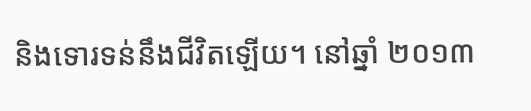និងទោរទន់នឹងជីវិតឡើយ។ នៅឆ្នាំ ២០១៣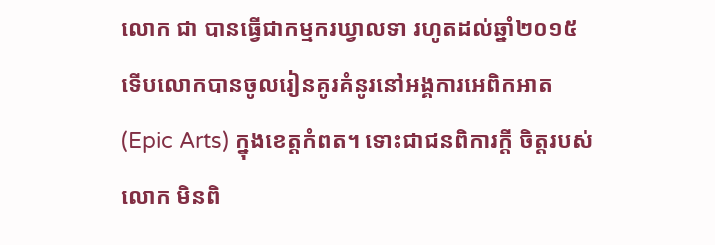លោក ជា បានធ្វើជាកម្មករឃ្វាលទា រហូតដល់ឆ្នាំ២០១៥ ទើបលោកបានចូលរៀនគូរគំនូរនៅអង្គការអេពិកអាត (Epic Arts) ក្នុងខេត្តកំពត។ ទោះជាជនពិការក្តី ចិត្តរបស់លោក មិនពិ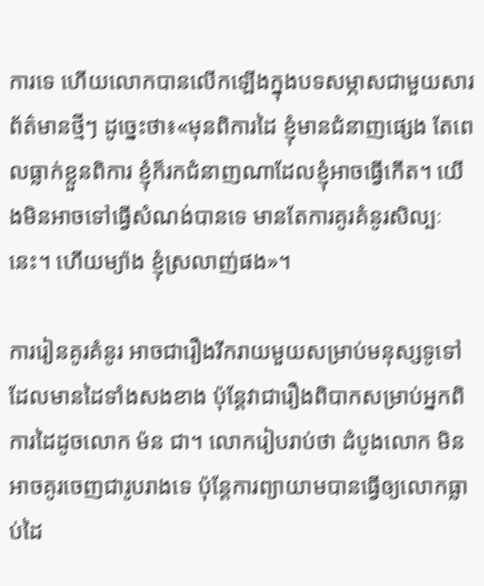ការទេ ហើយលោកបានលើកឡើងក្នុងបទសម្ភាសជាមួយសារព័ត៌មានថ្មីៗ ដូច្នេះថា៖«មុនពិការដៃ ខ្ញុំមានជំនាញផ្សេង តែពេលធ្លាក់ខ្លួនពិការ ខ្ញុំក៏រកជំនាញណាដែលខ្ញុំអាចធ្វើកើត។ យើងមិនអាចទៅធ្វើសំណង់បានទេ មានតែការគូរគំនូរសិល្បៈនេះ។ ហើយម្យ៉ាង ខ្ញុំស្រលាញ់ផង»។

ការរៀនគូរគំនូរ អាចជារឿងរីករាយមួយសម្រាប់មនុស្សទូទៅដែលមានដៃទាំងសងខាង ប៉ុន្តែវាជារឿងពិបាកសម្រាប់អ្នកពិការដៃដូចលោក ម៉ន ជា។ លោករៀបរាប់ថា ដំបូងលោក មិនអាចគូរចេញជារូបរាងទេ ប៉ុន្តែការព្យាយាមបានធ្វើឲ្យលោកធ្លាប់ដៃ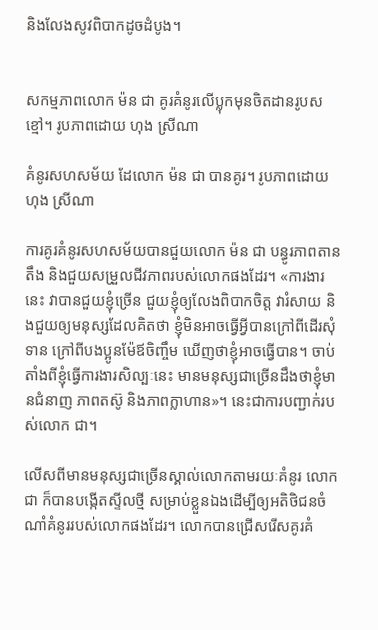និងលែងសូវពិបាកដូចដំបូង។


សកម្មភាពលោក ម៉ន ជា គូរគំនូរលើប្លុកមុនចិតដានរូបសខ្មៅ។ រូបភាពដោយ ហុង ស្រីណា

គំនូរសហសម័យ ដែលោក ម៉ន ជា បានគូរ។ រូបភាពដោយ ហុង ស្រីណា

ការគូរគំនូរសហសម័យបានជួយលោក ម៉ន ជា បន្ធូរភាពតានតឹង និងជួយសម្រួលជីវភាពរបស់លោកផងដែរ។ «ការងារនេះ វាបានជួយខ្ញុំច្រើន ជួយខ្ញុំឲ្យលែងពិបាកចិត្ត វារំសាយ និងជួយឲ្យមនុស្សដែលគិតថា ខ្ញុំមិនអាចធ្វើអ្វីបានក្រៅពីដើរសុំទាន ក្រៅពីបងប្អូនម៉ែឪចិញ្ចឹម ឃើញថាខ្ញុំអាចធ្វើបាន។ ចាប់តាំងពីខ្ញុំធ្វើការងារសិល្បៈនេះ មានមនុស្សជាច្រើនដឹងថាខ្ញុំមានជំនាញ ភាពតស៊ូ និងភាពក្លាហាន»។ នេះជាការបញ្ជាក់របស់លោក ជា។

លើសពីមានមនុស្សជាច្រើនស្គាល់លោកតាមរយៈគំនូរ លោក ជា ក៏បានបង្កើតស្ទីលថ្មី សម្រាប់ខ្លួនឯងដើម្បីឲ្យអតិថិជនចំណាំគំនូររបស់លោកផងដែរ។ លោកបានជ្រើសរើសគូរគំ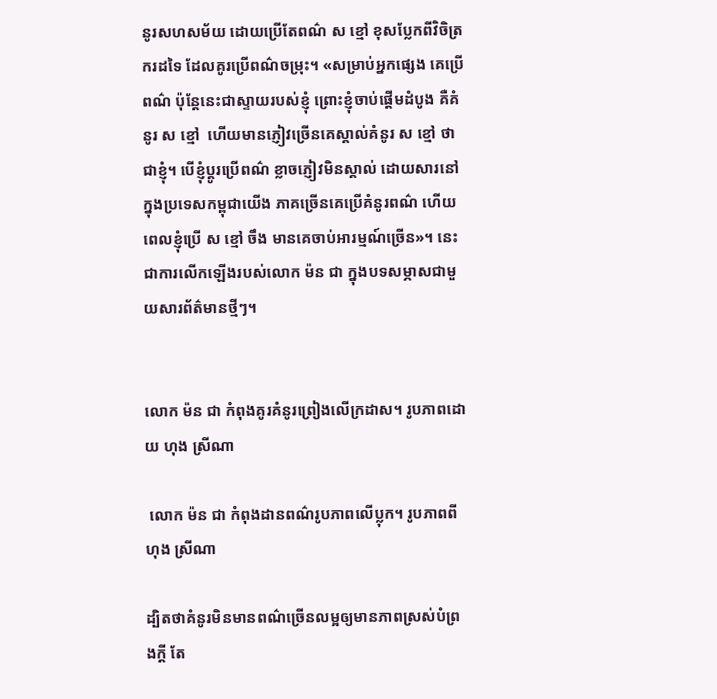នូរសហសម័យ ដោយប្រើតែពណ៌ ស ខ្មៅ ខុសប្លែកពីវិចិត្រករដទៃ ដែលគូរប្រើពណ៌ចម្រុះ។ «សម្រាប់អ្នកផ្សេង គេប្រើពណ៌ ប៉ុន្តែនេះជាស្ទាយរបស់ខ្ញុំ ព្រោះខ្ញុំចាប់ផ្តើមដំបូង គឺគំនូរ ស ខ្មៅ  ហើយមានភ្ញៀវច្រើនគេស្គាល់គំនូរ ស ខ្មៅ ថាជាខ្ញុំ។ បើខ្ញុំប្តូរប្រើពណ៌ ខ្លាចភ្ញៀវមិនស្គាល់ ដោយសារនៅក្នុងប្រទេសកម្ពុជាយើង ភាគច្រើនគេប្រើគំនូរពណ៌ ហើយពេលខ្ញុំប្រើ ស ខ្មៅ ចឹង មានគេចាប់អារម្មណ៍ច្រើន»។ នេះជាការលើកឡើងរបស់លោក ម៉ន ជា ក្នុងបទសម្ភាសជាមួយសារព័ត៌មានថ្មីៗ។


លោក ម៉ន ជា កំពុងគូរគំនូរព្រៀងលើក្រដាស។ រូបភាពដោយ ហុង ស្រីណា

 លោក ម៉ន ជា កំពុងដានពណ៌រូបភាពលើប្លុក។ រូបភាពពីហុង ស្រីណា

ដ្បិតថាគំនូរមិនមានពណ៌ច្រើនលម្អឲ្យមានភាពស្រស់បំព្រងក្តី តែ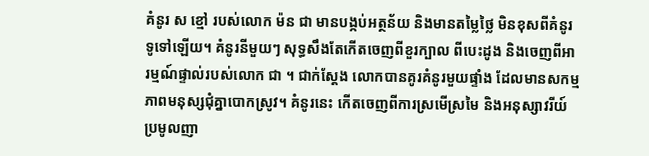គំនូរ ស ខ្មៅ របស់លោក ម៉ន ជា មានបង្កប់អត្ថន័យ និងមានតម្លៃថ្លៃ មិនខុសពីគំនូរទូទៅឡើយ។ គំនូរនីមួយៗ សុទ្ធសឹងតែកើតចេញពីខួរក្បាល ពីបេះដូង និងចេញពីអារម្មណ៍ផ្ទាល់របស់លោក ជា ។ ជាក់ស្តែង លោកបានគូរគំនូរមួយផ្ទាំង ដែលមានសកម្មភាពមនុស្សជុំគ្នាបោកស្រូវ។ គំនូរនេះ កើតចេញពីការស្រមើស្រមៃ និងអនុស្សាវរីយ៍ ប្រមូលញា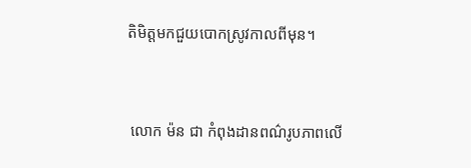តិមិត្តមកជួយបោកស្រូវកាលពីមុន។


 លោក ម៉ន ជា កំពុងដានពណ៌រូបភាពលើ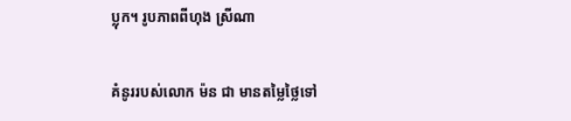ប្លុក។ រូបភាពពីហុង ស្រីណា

គំនូររបស់លោក ម៉ន ជា មានតម្លៃថ្លៃទៅ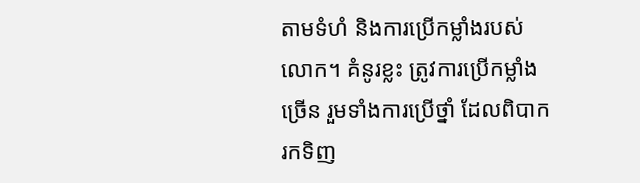តាមទំហំ និងការប្រើកម្លាំងរបស់លោក។ គំនូរខ្លះ ត្រូវការប្រើកម្លាំងច្រើន រួមទាំងការប្រើថ្នាំ ដែលពិបាករកទិញ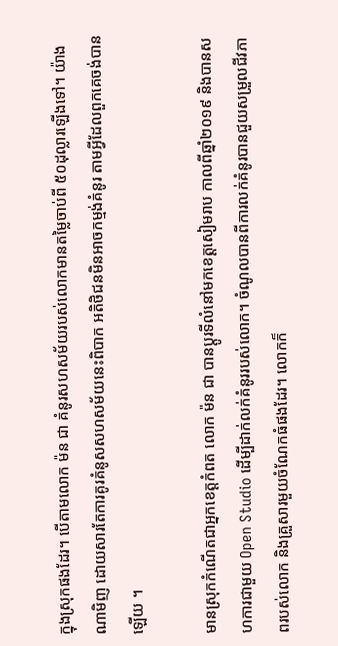ក្នុងស្រុកផងដែរ។ បើតាមលោក ម៉ន ជា គំនូរសហសម័យរបស់លោកមានតម្លៃចាប់ពី ៥០ដុល្លារឡើងទៅ។ យ៉ាងណាមិញ ដោយសារតែការគូរគំនូសសហសម័យនេះពិបាក អតិថិជនមិនអាចកម្មង់គំនូរ តាមអ្វីដែលពួកគេចង់បានឡើយ ។

មានស្រុកកំណើតជាអ្នកខេត្តកំពត លោក ម៉ន ជា បានប្តូរទីលំនៅមកខេត្តសៀមរាប កាលពីឆ្នាំ២០១៩ និងបានសហការជាមួយ Open Studio ដើម្បីដាក់លក់គំនូររបស់លោក។ ចំណូលបានពីការលក់គំនូរបានជួយសម្រួលជីវភាពរបស់លោក និងគ្រួសារមួយចំណែកធំផងដែរ។ លោកក៏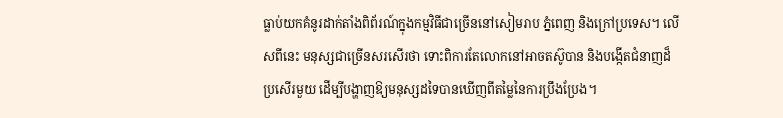ធ្លាប់យកគំនូរដាក់តាំងពិព័រណ៍ក្នុងកម្មវិធីជាច្រើននៅសៀមរាប ភ្នំពេញ និងក្រៅប្រទេស។ លើសពីនេះ មនុស្សជាច្រើនសរសើរថា ទោះពិការតែលោកនៅអាចតស៊ូបាន និងបង្កើតជំនាញដ៏ប្រសើរមួយ ដើម្បីបង្ហាញឱ្យមនុស្សដទៃបានឃើញពីតម្លៃនៃការប្រឹងប្រែង។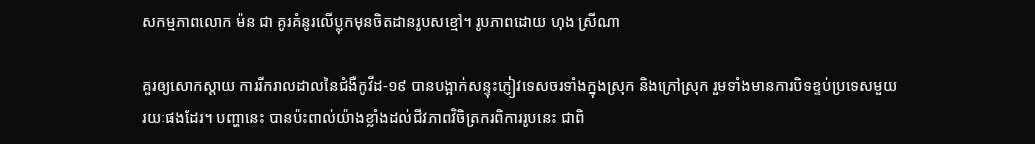សកម្មភាពលោក ម៉ន ជា គូរគំនូរលើប្លុកមុនចិតដានរូបសខ្មៅ។ រូបភាពដោយ ហុង ស្រីណា

គួរឲ្យសោកស្តាយ ការរីករាលដាលនៃជំងឺកូវីដ-១៩ បានបង្អាក់សន្ទុះភ្ញៀវទេសចរទាំងក្នុងស្រុក និងក្រៅស្រុក រួមទាំងមានការបិទខ្ទប់ប្រទេសមួយរយៈផងដែរ។ បញ្ហានេះ បានប៉ះពាល់យ៉ាងខ្លាំងដល់ជីវភាពវិចិត្រករពិការរូបនេះ ជាពិ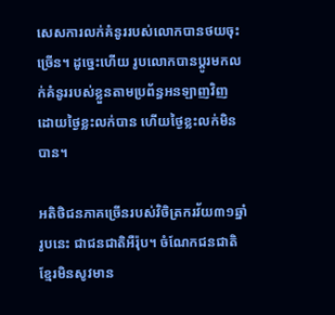សេសការលក់គំនូររបស់លោកបានថយចុះច្រើន។ ដូច្នេះហើយ រូបលោកបានប្តូរមកលក់គំនូររបស់ខ្លួនតាមប្រព័ន្ធអនឡាញវិញ ដោយថ្ងៃខ្លះលក់បាន ហើយថ្ងៃខ្លះលក់មិនបាន។

អតិថិជនភាគច្រើនរបស់វិចិត្រករវ័យ៣១ឆ្នាំរូបនេះ ជាជនជាតិអឺរ៉ុប។ ចំណែកជនជាតិខ្មែរមិនសូវមាន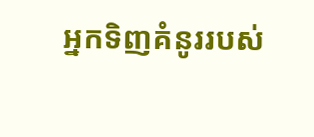អ្នកទិញគំនូររបស់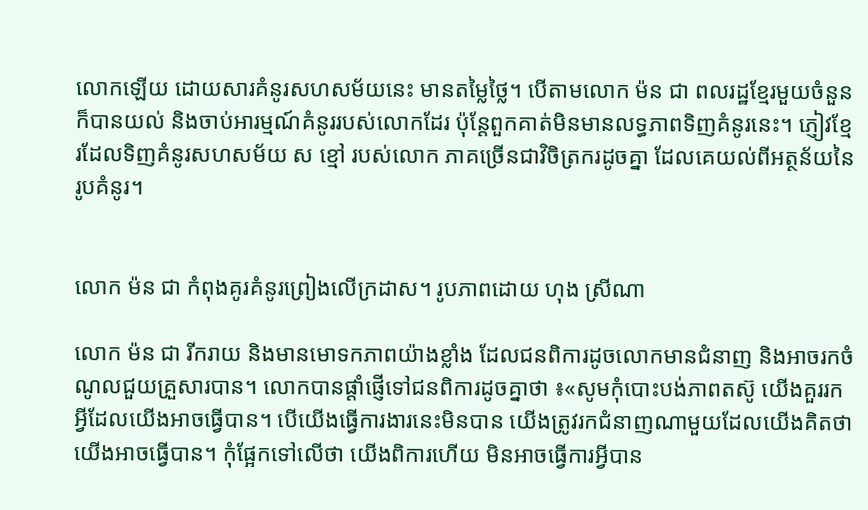លោកឡើយ ដោយសារគំនូរសហសម័យនេះ មានតម្លៃថ្លៃ។ បើតាមលោក ម៉ន ជា ពលរដ្ឋខ្មែរមួយចំនួនក៏បានយល់ និងចាប់អារម្មណ៍គំនូររបស់លោកដែរ ប៉ុន្តែពួកគាត់មិនមានលទ្ធភាពទិញគំនូរនេះ។ ភ្ញៀវខ្មែរដែលទិញគំនូរសហសម័យ ស ខ្មៅ របស់លោក ភាគច្រើនជាវិចិត្រករដូចគ្នា ដែលគេយល់ពីអត្ថន័យនៃរូបគំនូរ។


លោក ម៉ន ជា កំពុងគូរគំនូរព្រៀងលើក្រដាស។ រូបភាពដោយ ហុង ស្រីណា

លោក ម៉ន ជា រីករាយ និងមានមោទកភាពយ៉ាងខ្លាំង ដែលជនពិការដូចលោកមានជំនាញ និងអាចរកចំណូលជួយគ្រួសារបាន។ លោកបានផ្តាំផ្ញើទៅជនពិការដូចគ្នាថា ៖«សូមកុំបោះបង់ភាពតស៊ូ យើងគួររកអ្វីដែលយើងអាចធ្វើបាន។ បើយើងធ្វើការងារនេះមិនបាន យើងត្រូវរកជំនាញណាមួយដែលយើងគិតថា យើងអាចធ្វើបាន។ កុំផ្អែកទៅលើថា យើងពិការហើយ មិនអាចធ្វើការអ្វីបាន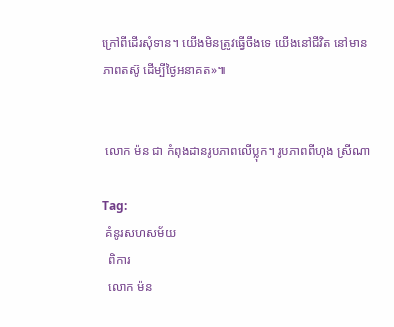ក្រៅពីដើរសុំទាន។ យើងមិនត្រូវធ្វើចឹងទេ យើងនៅជីវិត នៅមានភាពតស៊ូ ដើម្បីថ្ងៃអនាគត»៕


 លោក ម៉ន ជា កំពុងដានរូបភាពលើប្លុក។ រូបភាពពីហុង ស្រីណា

Tag:
 គំនូរសហសម័យ
  ពិការ
  លោក ម៉ន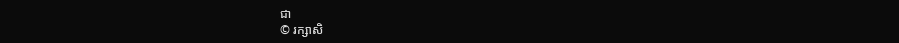ជា
© រក្សាសិ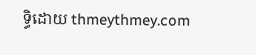ទ្ធិដោយ thmeythmey.com